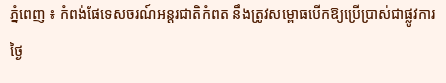ភ្នំពេញ ៖ កំពង់ផែទេសចរណ៍អន្តរជាតិកំពត នឹងត្រូវសម្ពោធបើកឱ្យប្រើប្រាស់ជាផ្លូវការ ថ្ងៃ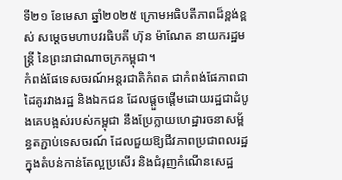ទី២១ ខែមេសា ឆ្នាំ២០២៥ ក្រោមអធិបតីភាពដ៏ខ្ពង់ខ្ពស់ សម្តេចមហាបវរធិបតី ហ៊ុន ម៉ាណែត នាយករដ្ឋមន្ត្រី នៃព្រះរាជាណាចក្រកម្ពុជា។
កំពង់ផែទេសចរណ៍អន្តរជាតិកំពត ជាកំពង់ផែភាពជាដៃគូរវាងរដ្ឋ និងឯកជន ដែលផ្តួចផ្តើមដោយរដ្ឋជាដំបូងគេបង្អស់របស់កម្ពុជា នឹងប្រែក្លាយហេដ្ឋារចនាសម្ព័ន្ធតភ្ជាប់ទេសចរណ៍ ដែលជួយឱ្យជីវភាពប្រជាពលរដ្ឋក្នុងតំបន់កាន់តែល្អប្រសើរ និងជំរុញកំណើនសេដ្ឋ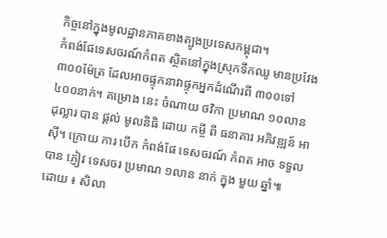កិច្ចនៅក្នុងមូលដ្ឋានភាគខាងត្បូងប្រទេសកម្ពុជា។
កំពង់ផែទេសចរណ៍កំពត ស្ថិតនៅក្នុងស្រុកទឹកឈូ មានប្រវែង ៣០០ម៉ែត្រ ដែលអាចផ្ទុកនាវាផ្ទុកអ្នកដំណើរពី ៣០០ទៅ ៤០០នាក់។ គម្រោង នេះ ចំណាយ ថវិកា ប្រមាណ ១០លាន ដុល្លារ បាន ផ្តល់ មូលនិធិ ដោយ កម្ចី ពី ធនាគារ អភិវឌ្ឍន៍ អាស៊ី។ ក្រោយ ការ បើក កំពង់ផែ ទេសចរណ៍ កំពត អាច ទទួល បាន ភ្ញៀវ ទេសចរ ប្រមាណ ១លាន នាក់ ក្នុង មួយ ឆ្នាំ៕
ដោយ ៖ សិលា